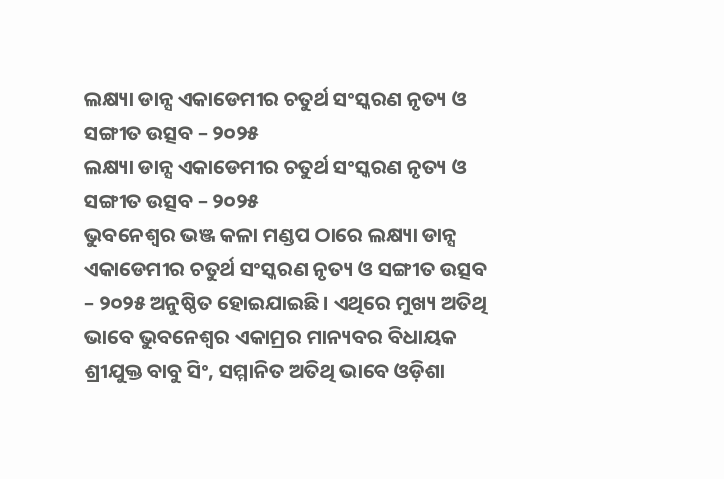ଲକ୍ଷ୍ୟା ଡାନ୍ସ ଏକାଡେମୀର ଚତୁର୍ଥ ସଂସ୍କରଣ ନୃତ୍ୟ ଓ ସଙ୍ଗୀତ ଉତ୍ସବ – ୨୦୨୫
ଲକ୍ଷ୍ୟା ଡାନ୍ସ ଏକାଡେମୀର ଚତୁର୍ଥ ସଂସ୍କରଣ ନୃତ୍ୟ ଓ ସଙ୍ଗୀତ ଉତ୍ସବ – ୨୦୨୫
ଭୁବନେଶ୍ବର ଭଞ୍ଜ କଳା ମଣ୍ଡପ ଠାରେ ଲକ୍ଷ୍ୟା ଡାନ୍ସ ଏକାଡେମୀର ଚତୁର୍ଥ ସଂସ୍କରଣ ନୃତ୍ୟ ଓ ସଙ୍ଗୀତ ଉତ୍ସବ – ୨୦୨୫ ଅନୁଷ୍ଠିତ ହୋଇଯାଇଛି। ଏଥିରେ ମୁଖ୍ୟ ଅତିଥି ଭାବେ ଭୁବନେଶ୍ବର ଏକାମ୍ରର ମାନ୍ୟବର ବିଧାୟକ ଶ୍ରୀଯୁକ୍ତ ବାବୁ ସିଂ, ସମ୍ମାନିତ ଅତିଥି ଭାବେ ଓଡ଼ିଶା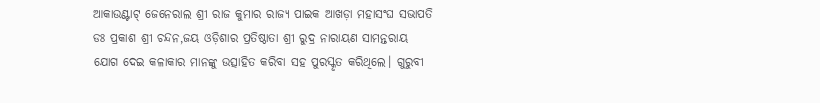ଆକାଉଣ୍ଟାଟ୍ ଜେନେରାଲ ଶ୍ରୀ ରାଜ କୁମାର ରାଜ୍ୟ ପାଇକ ଆଖଡ଼ା ମହାସଂଘ ସଭାପତି ଡଃ ପ୍ରକାଶ ଶ୍ରୀ ଚନ୍ଦନ,ଜୟ ଓଡ଼ିଶାର ପ୍ରତିଷ୍ଠାତା ଶ୍ରୀ ରୁଦ୍ର ନାରାୟଣ ସାମନ୍ତରାୟ ଯୋଗ ଦେଇ କଳାକାର ମାନଙ୍କୁ ଉତ୍ସାହିତ କରିବା ସହ ପୁରସ୍କୃତ କରିଥିଲେ। ଗୁରୁବୀ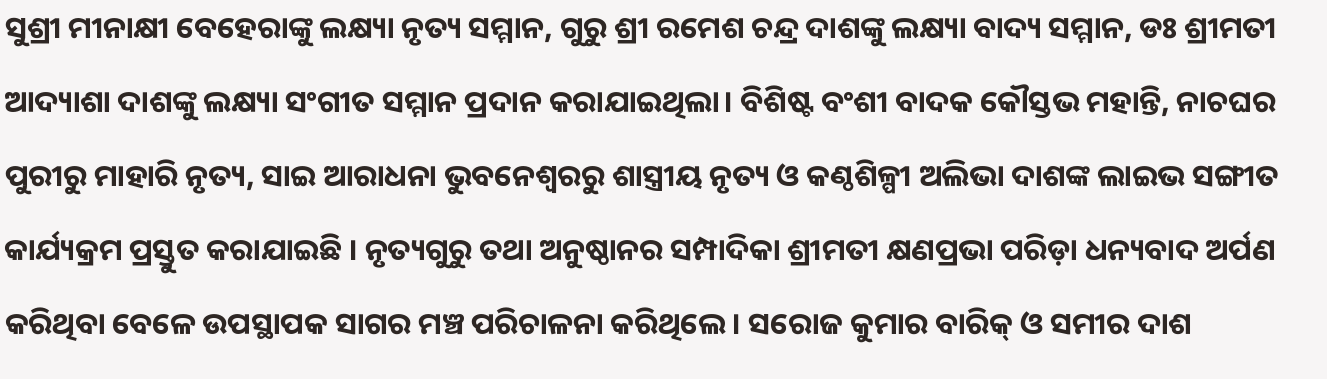ସୁଶ୍ରୀ ମୀନାକ୍ଷୀ ବେହେରାଙ୍କୁ ଲକ୍ଷ୍ୟା ନୃତ୍ୟ ସମ୍ମାନ, ଗୁରୁ ଶ୍ରୀ ରମେଶ ଚନ୍ଦ୍ର ଦାଶଙ୍କୁ ଲକ୍ଷ୍ୟା ବାଦ୍ୟ ସମ୍ମାନ, ଡଃ ଶ୍ରୀମତୀ ଆଦ୍ୟାଶା ଦାଶଙ୍କୁ ଲକ୍ଷ୍ୟା ସଂଗୀତ ସମ୍ମାନ ପ୍ରଦାନ କରାଯାଇଥିଲା। ବିଶିଷ୍ଟ ବଂଶୀ ବାଦକ କୌସ୍ତଭ ମହାନ୍ତି, ନାଚଘର ପୁରୀରୁ ମାହାରି ନୃତ୍ୟ, ସାଇ ଆରାଧନା ଭୁବନେଶ୍ବରରୁ ଶାସ୍ତ୍ରୀୟ ନୃତ୍ୟ ଓ କଣ୍ଠଶିଳ୍ପୀ ଅଲିଭା ଦାଶଙ୍କ ଲାଇଭ ସଙ୍ଗୀତ କାର୍ଯ୍ୟକ୍ରମ ପ୍ରସ୍ତୁତ କରାଯାଇଛି । ନୃତ୍ୟଗୁରୁ ତଥା ଅନୁଷ୍ଠାନର ସମ୍ପାଦିକା ଶ୍ରୀମତୀ କ୍ଷଣପ୍ରଭା ପରିଡ଼ା ଧନ୍ୟବାଦ ଅର୍ପଣ କରିଥିବା ବେଳେ ଉପସ୍ଥାପକ ସାଗର ମଞ୍ଚ ପରିଚାଳନା କରିଥିଲେ। ସରୋଜ କୁମାର ବାରିକ୍ ଓ ସମୀର ଦାଶ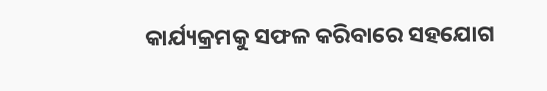କାର୍ଯ୍ୟକ୍ରମକୁ ସଫଳ କରିବାରେ ସହଯୋଗ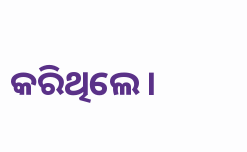କରିଥିଲେ।